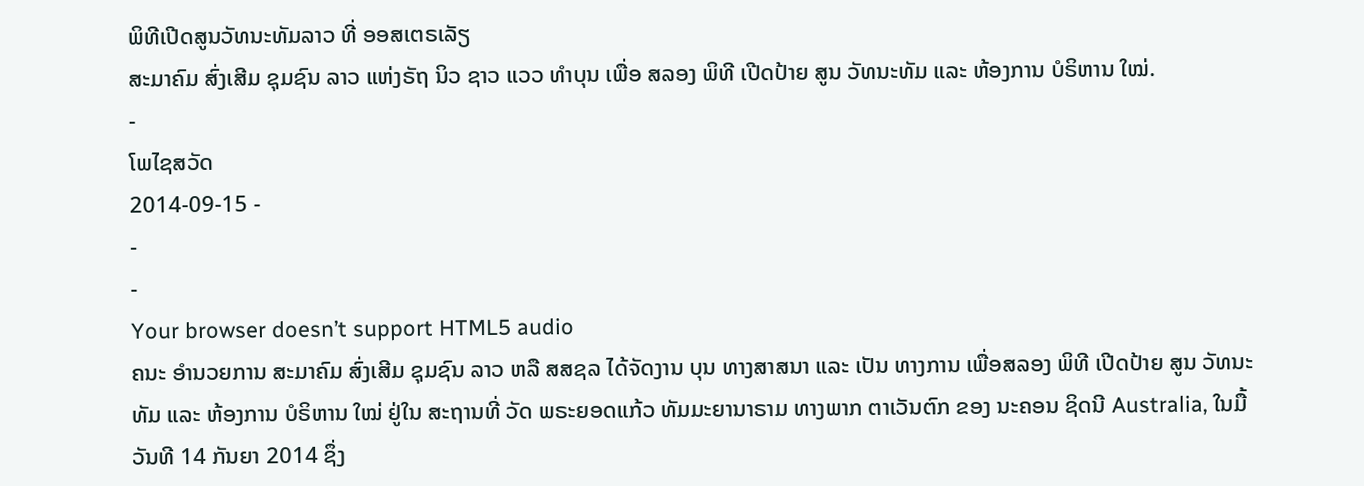ພິທີເປີດສູນວັທນະທັມລາວ ທີ່ ອອສເຕຣເລັຽ
ສະມາຄົມ ສົ່ງເສີມ ຊຸມຊົນ ລາວ ແຫ່ງຣັຖ ນິວ ຊາວ ແວວ ທຳບຸນ ເພື່ອ ສລອງ ພິທີ ເປີດປ້າຍ ສູນ ວັທນະທັມ ແລະ ຫ້ອງການ ບໍຣິຫານ ໃໝ່.
-
ໂພໄຊສວັດ
2014-09-15 -
-
-
Your browser doesn’t support HTML5 audio
ຄນະ ອຳນວຍການ ສະມາຄົມ ສົ່ງເສີມ ຊຸມຊົນ ລາວ ຫລື ສສຊລ ໄດ້ຈັດງານ ບຸນ ທາງສາສນາ ແລະ ເປັນ ທາງການ ເພື່ອສລອງ ພິທີ ເປີດປ້າຍ ສູນ ວັທນະທັມ ແລະ ຫ້ອງການ ບໍຣິຫານ ໃໝ່ ຢູ່ໃນ ສະຖານທີ່ ວັດ ພຣະຍອດແກ້ວ ທັມມະຍານາຣາມ ທາງພາກ ຕາເວັນຕົກ ຂອງ ນະຄອນ ຊິດນີ Australia, ໃນມື້ວັນທີ 14 ກັນຍາ 2014 ຊຶ່ງ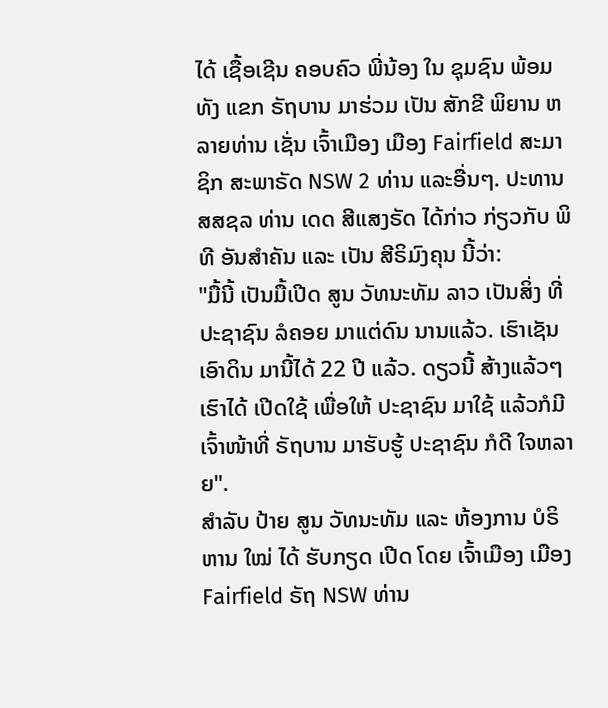ໄດ້ ເຊື້ອເຊີນ ຄອບຄົວ ພີ່ນ້ອງ ໃນ ຊຸມຊົນ ພ້ອມທັງ ແຂກ ຣັຖບານ ມາຮ່ວມ ເປັນ ສັກຂີ ພິຍານ ຫລາຍທ່ານ ເຊັ່ນ ເຈົ້າເມືອງ ເມືອງ Fairfield ສະມາຊິກ ສະພາຣັດ NSW 2 ທ່ານ ແລະອື່ນໆ. ປະທານ ສສຊລ ທ່ານ ເດດ ສີແສງຣັດ ໄດ້ກ່າວ ກ່ຽວກັບ ພິທີ ອັນສຳຄັນ ແລະ ເປັນ ສີຣິມົງຄຸນ ນີ້ວ່າ:
"ມື້ນີ້ ເປັນມື້ເປີດ ສູນ ວັທນະທັມ ລາວ ເປັນສິ່ງ ທີ່ ປະຊາຊົນ ລໍຄອຍ ມາແຕ່ດົນ ນານແລ້ວ. ເຮົາເຊັນ ເອົາດິນ ມານີ້ໄດ້ 22 ປີ ແລ້ວ. ດຽວນີ້ ສ້າງແລ້ວໆ ເຮົາໄດ້ ເປີດໃຊ້ ເພື່ອໃຫ້ ປະຊາຊົນ ມາໃຊ້ ແລ້ວກໍມີ ເຈົ້າໜ້າທີ່ ຣັຖບານ ມາຮັບຮູ້ ປະຊາຊົນ ກໍດີ ໃຈຫລາຍ".
ສຳລັບ ປ້າຍ ສູນ ວັທນະທັມ ແລະ ຫ້ອງການ ບໍຣິຫານ ໃໝ່ ໄດ້ ຮັບກຽດ ເປີດ ໂດຍ ເຈົ້າເມືອງ ເມືອງ Fairfield ຣັຖ NSW ທ່ານ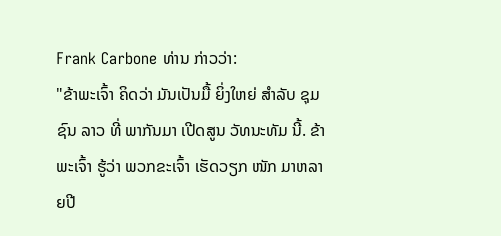Frank Carbone ທ່ານ ກ່າວວ່າ:
"ຂ້າພະເຈົ້າ ຄິດວ່າ ມັນເປັນມື້ ຍິ່ງໃຫຍ່ ສຳລັບ ຊຸມຊົນ ລາວ ທີ່ ພາກັນມາ ເປີດສູນ ວັທນະທັມ ນີ້. ຂ້າພະເຈົ້າ ຮູ້ວ່າ ພວກຂະເຈົ້າ ເຮັດວຽກ ໜັກ ມາຫລາຍປີ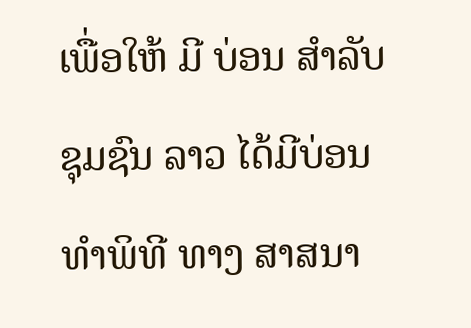ເພື່ອໃຫ້ ມີ ບ່ອນ ສຳລັບ ຊຸມຊົນ ລາວ ໄດ້ມີບ່ອນ ທຳພິທີ ທາງ ສາສນາ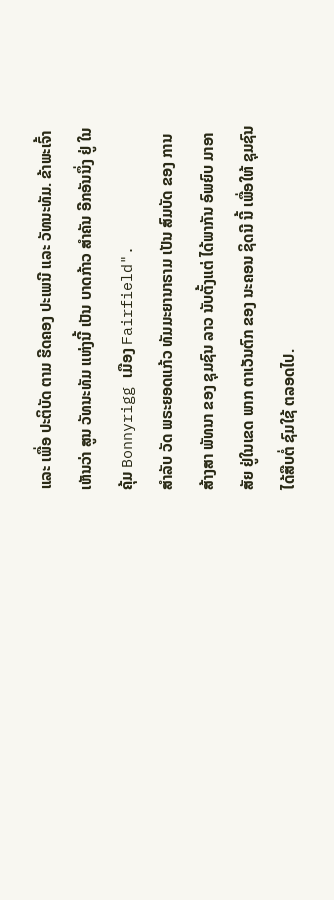ແລະ ເພື່ອ ປະຕິບັດ ຕາມ ຮີດຄອງ ປະເພນີ ແລະ ວັທນະທັມ. ຂ້າພະເຈົ້າ ເຫັນວ່າ ສູນ ວັທນະທັມ ແຫ່ງນີ້ ເປັນ ບາດກ້າວ ສຳຄັນ ອີກອັນນຶ່ງ ຢູ່ ໃນຄຸ້ມ Bonnyrigg ເມືອງ Fairfield".
ສຳລັບ ວັດ ພຣະຍອດແກ້ວ ທັມມະຍານາຣາມ ເປັນ ສົມບັດ ຂອງ ການສ້າງສາ ພັທນາ ຂອງ ຊຸມຊົນ ລາວ ນັບຕັ້ງແຕ່ ໄດ້ພາກັນ ອົພຍົບ ມາອາສັຍ ຢູ່ໃນເຂດ ພາກ ຕາເວັນຕົກ ຂອງ ນະຄອນ ຊິດນີ ນີ້ ເພື່ອໃຫ້ ຊຸມຊົນ ໄດ້ສືບຕໍ່ ຊົມໃຊ້ ຕລອດໄປ.